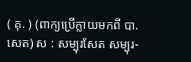( គុ. ) (ពាក្យប្រើក្លាយមកពី បា. សេត) ស : សម្បុរសែត សម្បុរ-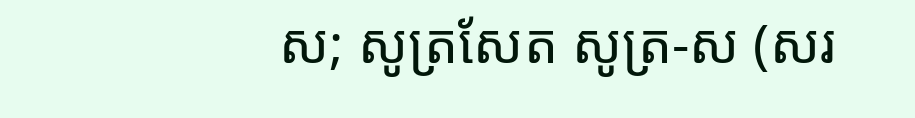ស; សូត្រសែត សូត្រ-ស (សរ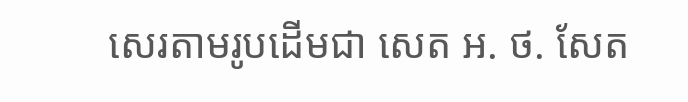សេរតាមរូបដើមជា សេត អ. ថ. សែត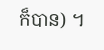ក៏បាន) ។